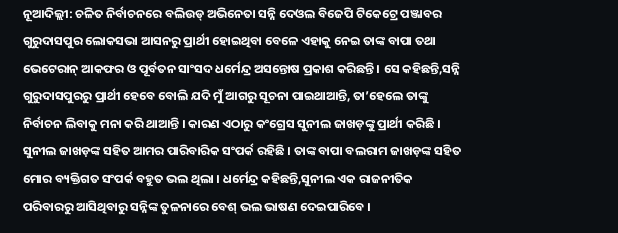ନୂଆଦିଲ୍ଲୀ: ଚଳିତ ନିର୍ବାଚନରେ ବଲିଉଡ୍ ଅଭିନେତା ସନ୍ନି ଦେଓଲ ବିଜେପି ଟିକେଟ୍ରେ ପଞ୍ଜାବର ଗୁରୁଦାସପୁର ଲୋକସଭା ଆସନରୁ ପ୍ରାର୍ଥୀ ହୋଇଥିବା ବେଳେ ଏହାକୁ ନେଇ ତାଙ୍କ ବାପା ତଥା ଭେଟେରାନ୍ ଆକଫର ଓ ପୂର୍ବତନ ସାଂସଦ ଧର୍ମେନ୍ଦ୍ର ଅସନ୍ତୋଷ ପ୍ରକାଶ କରିଛନ୍ତି । ସେ କହିଛନ୍ତି,ସନ୍ନି ଗୁରୁଦାସପୁରରୁ ପ୍ରାର୍ଥୀ ହେବେ ବୋଲି ଯଦି ମୁଁ ଆଗରୁ ସୂଚନା ପାଇଥାଆନ୍ତି, ତା’ହେଲେ ତାଙ୍କୁ ନିର୍ବାଚନ ଲିବାକୁ ମନା କରି ଥାଆନ୍ତି । କାରଣ ଏଠାରୁ କଂଗ୍ରେସ ସୁନୀଲ ଜାଖଡ଼ଙ୍କୁ ପ୍ରାର୍ଥୀ କରିଛି । ସୁନୀଲ ଜାଖଡ଼ଙ୍କ ସହିତ ଆମର ପାରିବାରିକ ସଂପର୍କ ରହିଛି । ତାଙ୍କ ବାପା ବଲରାମ ଜାଖଡ଼ଙ୍କ ସହିତ ମୋର ବ୍ୟକ୍ତିଗତ ସଂପର୍କ ବହୁତ ଭଲ ଥିଲା । ଧର୍ମେନ୍ଦ୍ର କହିଛନ୍ତି,ସୁନୀଲ ଏକ ରାଜନୀତିକ ପରିବାରରୁ ଆସିଥିବାରୁ ସନ୍ନିଙ୍କ ତୁଳନାରେ ବେଶ୍ ଭଲ ଭାଷଣ ଦେଇପାରିବେ ।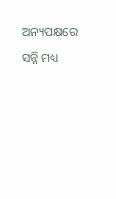ଅନ୍ୟପକ୍ଷରେ ସନ୍ନି ମଧ୍ୟ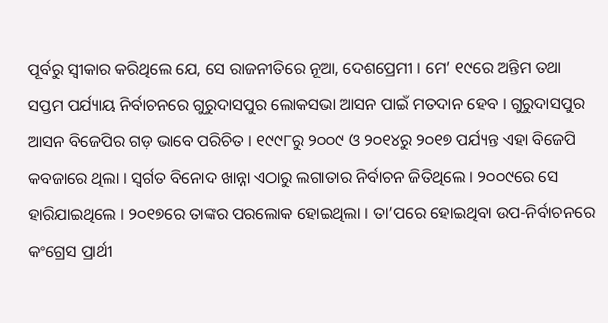ପୂର୍ବରୁ ସ୍ୱୀକାର କରିଥିଲେ ଯେ, ସେ ରାଜନୀତିରେ ନୂଆ, ଦେଶପ୍ରେମୀ । ମେ’ ୧୯ରେ ଅନ୍ତିମ ତଥା ସପ୍ତମ ପର୍ଯ୍ୟାୟ ନିର୍ବାଚନରେ ଗୁରୁଦାସପୁର ଲୋକସଭା ଆସନ ପାଇଁ ମତଦାନ ହେବ । ଗୁରୁଦାସପୁର ଆସନ ବିଜେପିର ଗଡ଼ ଭାବେ ପରିଚିତ । ୧୯୯୮ରୁ ୨୦୦୯ ଓ ୨୦୧୪ରୁ ୨୦୧୭ ପର୍ଯ୍ୟନ୍ତ ଏହା ବିଜେପି କବଜାରେ ଥିଲା । ସ୍ୱର୍ଗତ ବିନୋଦ ଖାନ୍ନା ଏଠାରୁ ଲଗାତାର ନିର୍ବାଚନ ଜିତିଥିଲେ । ୨୦୦୯ରେ ସେ ହାରିଯାଇଥିଲେ । ୨୦୧୭ରେ ତାଙ୍କର ପରଲୋକ ହୋଇଥିଲା । ତା’ପରେ ହୋଇଥିବା ଉପ-ନିର୍ବାଚନରେ କଂଗ୍ରେସ ପ୍ରାର୍ଥୀ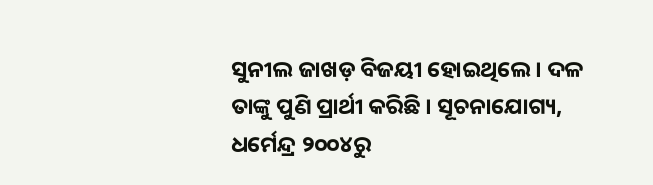ସୁନୀଲ ଜାଖଡ଼ ବିଜୟୀ ହୋଇଥିଲେ । ଦଳ ତାଙ୍କୁ ପୁଣି ପ୍ରାର୍ଥୀ କରିଛି । ସୂଚନାଯୋଗ୍ୟ, ଧର୍ମେନ୍ଦ୍ର ୨୦୦୪ରୁ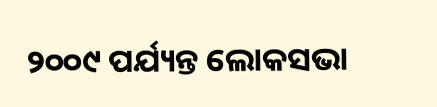୨୦୦୯ ପର୍ଯ୍ୟନ୍ତ ଲୋକସଭା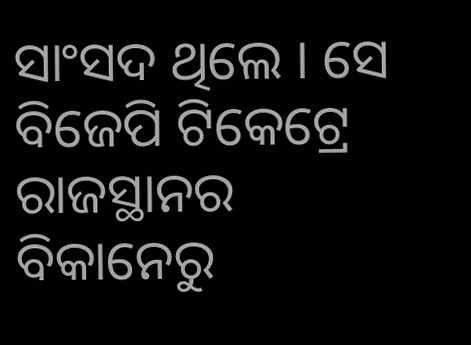ସାଂସଦ ଥିଲେ । ସେ ବିଜେପି ଟିକେଟ୍ରେ ରାଜସ୍ଥାନର ବିକାନେରୁ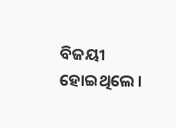ବିଜୟୀ ହୋଇଥିଲେ ।